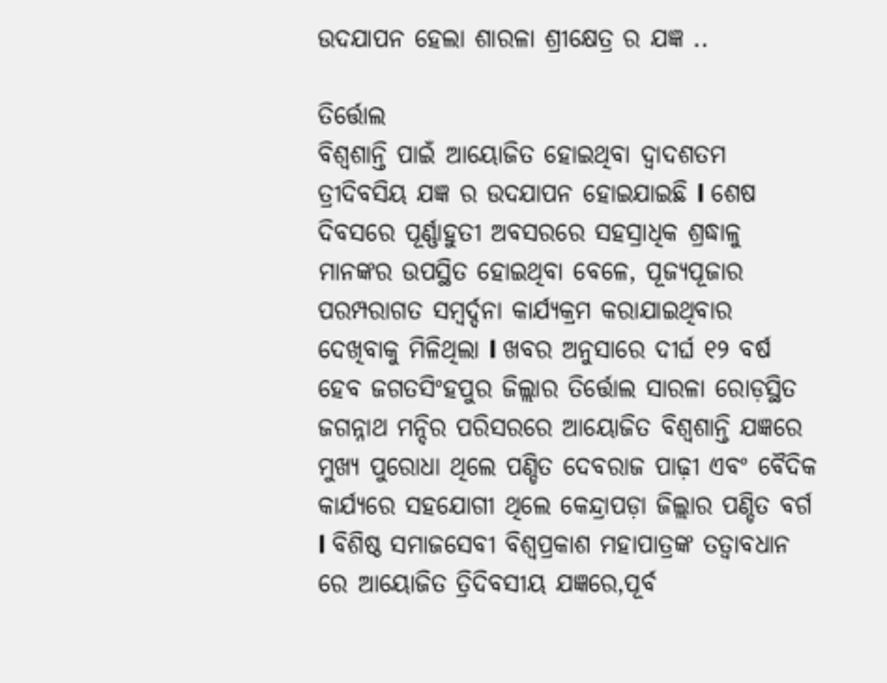ଉଦଯାପନ ହେଲା ଶାରଳା ଶ୍ରୀକ୍ଷେତ୍ର ର ଯଜ୍ଞ ..

ତିର୍ତ୍ତୋଲ
ବିଶ୍ୱଶାନ୍ତି ପାଇଁ ଆୟୋଜିତ ହୋଇଥିବା ଦ୍ୱାଦଶତମ ତ୍ରୀଦିବସିୟ ଯଜ୍ଞ ର ଉଦଯାପନ ହୋଇଯାଇଛି l ଶେଷ ଦିବସରେ ପୂର୍ଣ୍ଣାହୁତୀ ଅବସରରେ ସହସ୍ରାଧିକ ଶ୍ରଦ୍ଧାଳୁ ମାନଙ୍କର ଉପସ୍ଥିତ ହୋଇଥିବା ବେଳେ, ପୂଜ୍ୟପୂଜାର ପରମ୍ପରାଗତ ସମ୍ବର୍ଦ୍ଦନା କାର୍ଯ୍ୟକ୍ରମ କରାଯାଇଥିବାର ଦେଖିବାକୁ ମିଳିଥିଲା l ଖବର ଅନୁସାରେ ଦୀର୍ଘ ୧୨ ବର୍ଷ ହେବ ଜଗତସିଂହପୁର ଜିଲ୍ଲାର ତିର୍ତ୍ତୋଲ ସାରଳା ରୋଡ଼ସ୍ଥିତ ଜଗନ୍ନାଥ ମନ୍ଦିର ପରିସରରେ ଆୟୋଜିତ ବିଶ୍ଵଶାନ୍ତି ଯଜ୍ଞରେ ମୁଖ୍ୟ ପୁରୋଧା ଥିଲେ ପଣ୍ଡିତ ଦେବରାଜ ପାଢ଼ୀ ଏବଂ ବୈଦିକ କାର୍ଯ୍ୟରେ ସହଯୋଗୀ ଥିଲେ କେନ୍ଦ୍ରାପଡ଼ା ଜିଲ୍ଲାର ପଣ୍ଡିତ ବର୍ଗ l ବିଶିଷ୍ଠ ସମାଜସେବୀ ବିଶ୍ଵପ୍ରକାଶ ମହାପାତ୍ରଙ୍କ ତତ୍ୱାବଧାନ ରେ ଆୟୋଜିତ ତ୍ରିଦିବସୀୟ ଯଜ୍ଞରେ,ପୂର୍ବ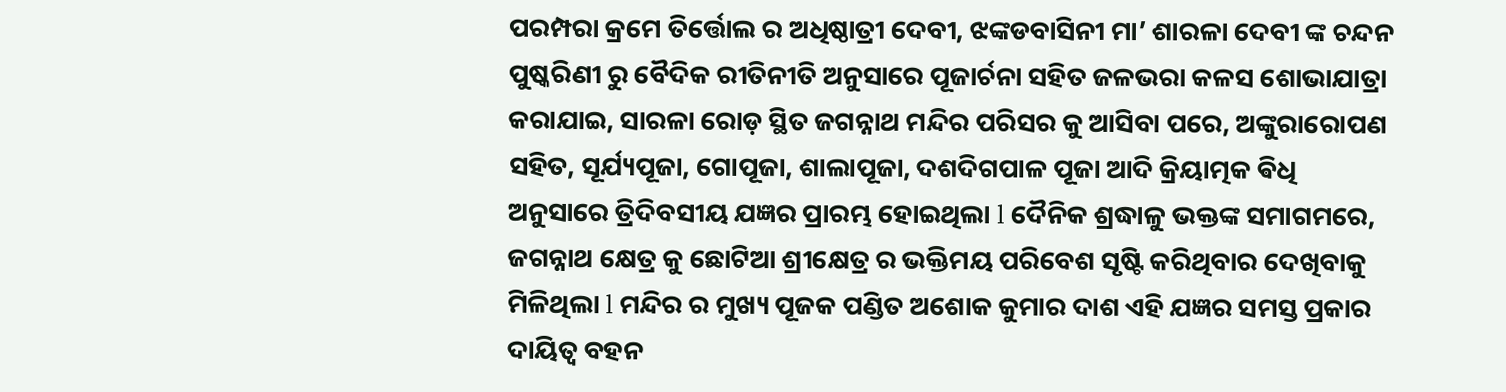ପରମ୍ପରା କ୍ରମେ ତିର୍ତ୍ତୋଲ ର ଅଧିଷ୍ଠାତ୍ରୀ ଦେବୀ, ଝଙ୍କଡବାସିନୀ ମା’ ଶାରଳା ଦେବୀ ଙ୍କ ଚନ୍ଦନ ପୁଷ୍କରିଣୀ ରୁ ବୈଦିକ ରୀତିନୀତି ଅନୁସାରେ ପୂଜାର୍ଚନା ସହିତ ଜଳଭରା କଳସ ଶୋଭାଯାତ୍ରା କରାଯାଇ, ସାରଳା ରୋଡ଼ ସ୍ଥିତ ଜଗନ୍ନାଥ ମନ୍ଦିର ପରିସର କୁ ଆସିବା ପରେ, ଅଙ୍କୁରାରୋପଣ ସହିତ, ସୂର୍ଯ୍ୟପୂଜା, ଗୋପୂଜା, ଶାଲାପୂଜା, ଦଶଦିଗପାଳ ପୂଜା ଆଦି କ୍ରିୟାତ୍ମକ ଵିଧି ଅନୁସାରେ ତ୍ରିଦିବସୀୟ ଯଜ୍ଞର ପ୍ରାରମ୍ଭ ହୋଇଥିଲା l ଦୈନିକ ଶ୍ରଦ୍ଧାଳୁ ଭକ୍ତଙ୍କ ସମାଗମରେ,
ଜଗନ୍ନାଥ କ୍ଷେତ୍ର କୁ ଛୋଟିଆ ଶ୍ରୀକ୍ଷେତ୍ର ର ଭକ୍ତିମୟ ପରିବେଶ ସୃଷ୍ଟି କରିଥିବାର ଦେଖିବାକୁ ମିଳିଥିଲା l ମନ୍ଦିର ର ମୁଖ୍ୟ ପୂଜକ ପଣ୍ଡିତ ଅଶୋକ କୁମାର ଦାଶ ଏହି ଯଜ୍ଞର ସମସ୍ତ ପ୍ରକାର ଦାୟିତ୍ୱ ବହନ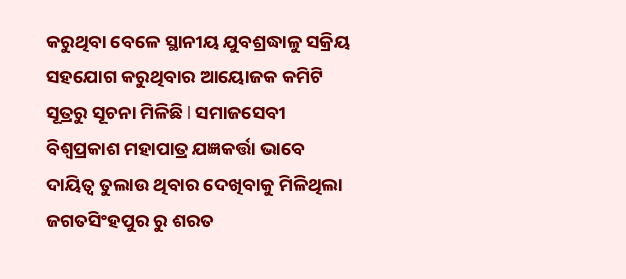କରୁଥିବା ବେଳେ ସ୍ଥାନୀୟ ଯୁବଶ୍ରଦ୍ଧାଳୁ ସକ୍ରିୟ ସହଯୋଗ କରୁଥିବାର ଆୟୋଜକ କମିଟି ସୂତ୍ରରୁ ସୂଚନା ମିଳିଛି l ସମାଜସେବୀ ବିଶ୍ଵପ୍ରକାଶ ମହାପାତ୍ର ଯଜ୍ଞକର୍ତ୍ତା ଭାବେ ଦାୟିତ୍ୱ ତୁଲାଉ ଥିବାର ଦେଖିବାକୁ ମିଳିଥିଲା
ଜଗତସିଂହପୁର ରୁ ଶରତ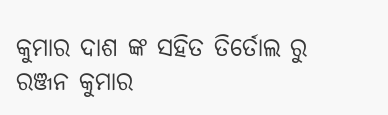କୁମାର ଦାଶ ଙ୍କ ସହିତ ତିର୍ତୋଲ ରୁ ରଞ୍ଜନ କୁମାର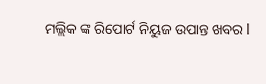ମଲ୍ଲିକ ଙ୍କ ରିପୋର୍ଟ ନିୟୁଜ ଉପାନ୍ତ ଖବର l